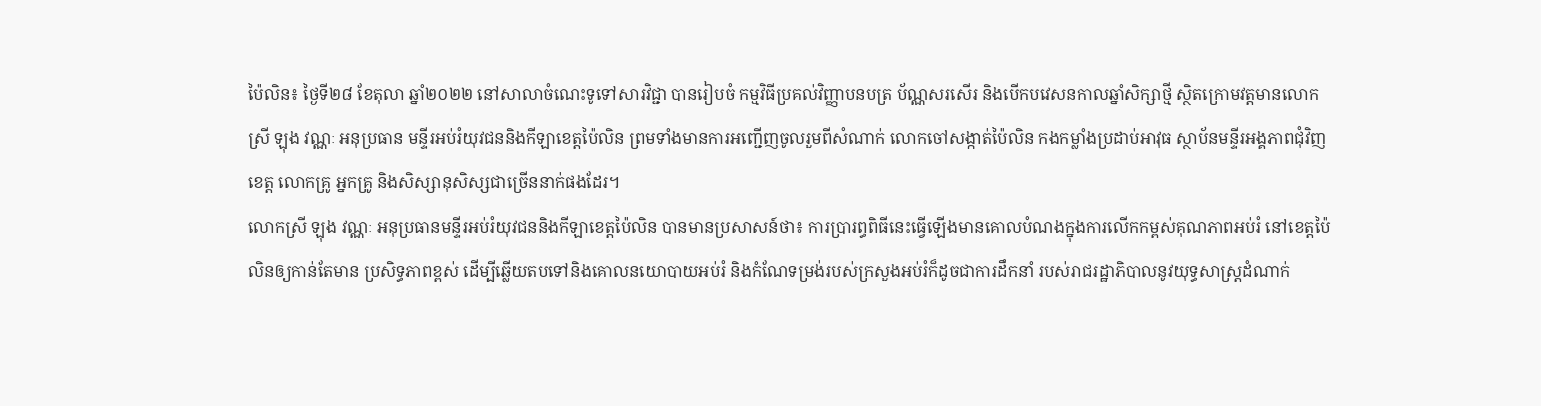ប៉ៃលិន៖ ថ្ងៃទី២៨ ខែតុលា ឆ្នាំ២០២២ នៅសាលាចំណេះទូទៅសារវិជ្ជា បានរៀបចំ កម្មវិធីប្រគល់វិញ្ញាបនបត្រ ប័ណ្ណសរសើរ និងបើកបវេសនកាលឆ្នាំសិក្សាថ្មី ស្ថិតក្រោមវត្តមានលោកស្រី ឡុង វណ្ណៈ អនុប្រធាន មន្ទីរអប់រំយុវជននិងកីឡាខេត្តប៉ៃលិន ព្រមទាំងមានការអញ្ជើញចូលរួមពីសំណាក់ លោកចៅសង្កាត់ប៉ៃលិន កងកម្លាំងប្រដាប់អាវុធ ស្ថាប័នមន្ទីរអង្គភាពជុំវិញខេត្ត លោកគ្រូ អ្នកគ្រូ និងសិស្សានុសិស្សជាច្រើននាក់ផងដែរ។
លោកស្រី ឡុង វណ្ណៈ អនុប្រធានមន្ទីរអប់រំយុវជននិងកីឡាខេត្តប៉ៃលិន បានមានប្រសាសន៍ថា៖ ការប្រារព្ធពិធីនេះធ្វើឡើងមានគោលបំណងក្នុងការលើកកម្ពស់គុណភាពអប់រំ នៅខេត្តប៉ៃលិនឲ្យកាន់តែមាន ប្រសិទ្ធភាពខ្ពស់ ដើម្បីឆ្លើយតបទៅនិងគោលនយោបាយអប់រំ និងកំណែទម្រង់របស់ក្រសួងអប់រំក៏ដូចជាការដឹកនាំ របស់រាជរដ្ឋាភិបាលនូវយុទ្ធសាស្រ្តដំណាក់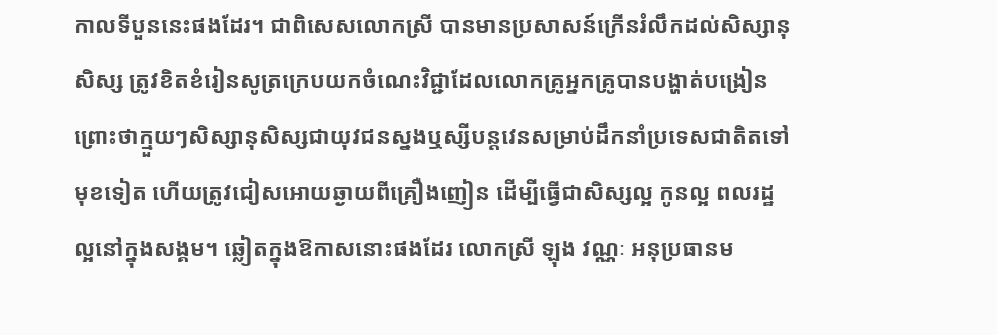កាលទីបួននេះផងដែរ។ ជាពិសេសលោកស្រី បានមានប្រសាសន៍ក្រើនរំលឹកដល់សិស្សានុសិស្ស ត្រូវខិតខំរៀនសូត្រក្រេបយកចំណេះវិជ្ជាដែលលោកគ្រូអ្នកគ្រូបានបង្ហាត់បង្រៀន ព្រោះថាក្មួយៗសិស្សានុសិស្សជាយុវជនស្នងឬស្សីបន្តវេនសម្រាប់ដឹកនាំប្រទេសជាតិតទៅមុខទៀត ហើយត្រូវជៀសអោយឆ្ងាយពីគ្រឿងញៀន ដើម្បីធ្វើជាសិស្សល្អ កូនល្អ ពលរដ្ឋល្អនៅក្នុងសង្គម។ ឆ្លៀតក្នុងឱកាសនោះផងដែរ លោកស្រី ឡុង វណ្ណៈ អនុប្រធានម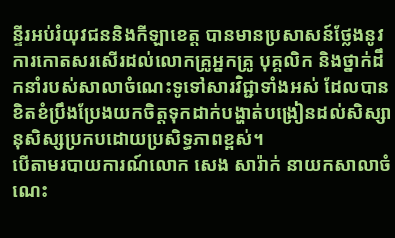ន្ទីរអប់រំយុវជននិងកីឡាខេត្ត បានមានប្រសាសន៍ថ្លែងនូវការកោតសរសើរដល់លោកគ្រូអ្នកគ្រូ បុគ្គលិក និងថ្នាក់ដឹកនាំរបស់សាលាចំណេះទូទៅសារវិជ្ជាទាំងអស់ ដែលបានខិតខំប្រឹងប្រែងយកចិត្តទុកដាក់បង្ហាត់បង្រៀនដល់សិស្សានុសិស្សប្រកបដោយប្រសិទ្ធភាពខ្ពស់។
បើតាមរបាយការណ៍លោក សេង សារ៉ាក់ នាយកសាលាចំណេះ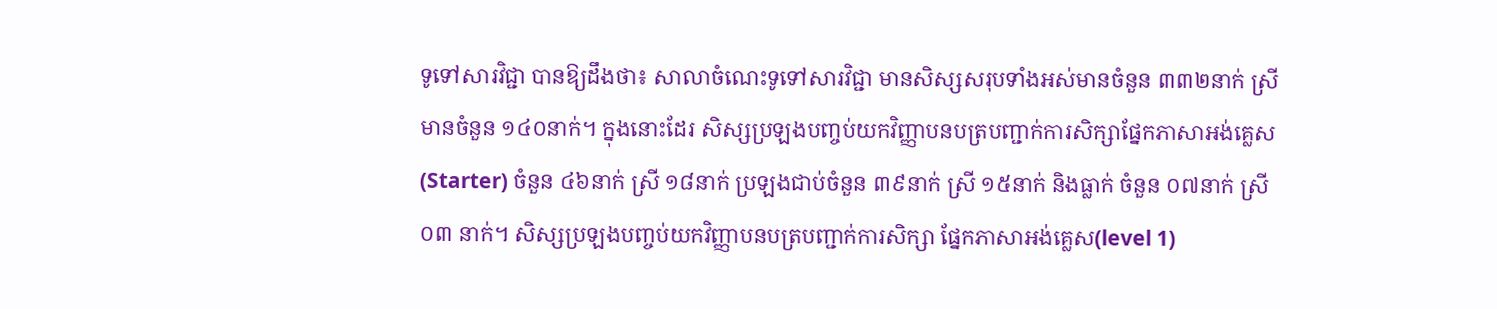ទូទៅសារវិជ្ជា បានឱ្យដឹងថា៖ សាលាចំណេះទូទៅសារវិជ្ជា មានសិស្សសរុបទាំងអស់មានចំនួន ៣៣២នាក់ ស្រីមានចំនួន ១៤០នាក់។ ក្នុងនោះដែរ សិស្សប្រឡងបញ្ចប់យកវិញ្ញាបនបត្របញ្ជាក់ការសិក្សាផ្នែកភាសាអង់គ្លេស(Starter) ចំនួន ៤៦នាក់ ស្រី ១៨នាក់ ប្រឡងជាប់ចំនួន ៣៩នាក់ ស្រី ១៥នាក់ និងធ្លាក់ ចំនួន ០៧នាក់ ស្រី ០៣ នាក់។ សិស្សប្រឡងបញ្ចប់យកវិញ្ញាបនបត្របញ្ជាក់ការសិក្សា ផ្នែកភាសាអង់គ្លេស(level 1)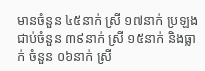មានចំនួន ៤៥នាក់ ស្រី ១៧នាក់ ប្រឡងជាប់ចំនួន ៣៩នាក់ ស្រី ១៥នាក់ និងធ្លាក់ ចំនួន ០៦នាក់ ស្រី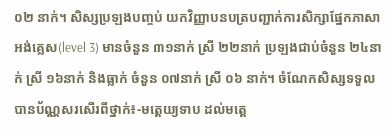០២ នាក់។ សិស្សប្រឡងបញ្ចប់ យកវិញ្ញាបនបត្របញ្ជាក់ការសិក្សាផ្នែកភាសាអង់គ្លេស(level 3) មានចំនួន ៣១នាក់ ស្រី ២២នាក់ ប្រឡងជាប់ចំនួន ២៤នាក់ ស្រី ១៦នាក់ និងធ្លាក់ ចំនួន ០៧នាក់ ស្រី ០៦ នាក់។ ចំណែកសិស្សទទួលបានប័ណ្ណសរសើរពីថ្នាក់៖-មត្តេយ្យទាប ដល់មត្តេ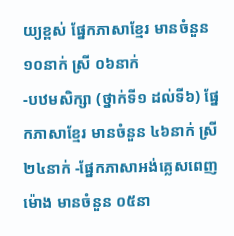យ្យខ្ពស់ ផ្នែកភាសាខ្មែរ មានចំនួន ១០នាក់ ស្រី ០៦នាក់
-បឋមសិក្សា (ថ្នាក់ទី១ ដល់ទី៦) ផ្នែកភាសាខ្មែរ មានចំនួន ៤៦នាក់ ស្រី ២៤នាក់ -ផ្នែកភាសាអង់គ្លេសពេញម៉ោង មានចំនួន ០៥នា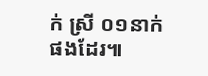ក់ ស្រី ០១នាក់ផងដែរ៕